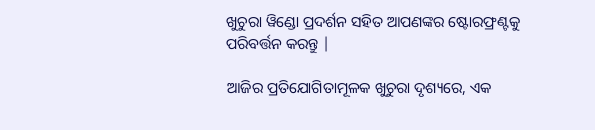ଖୁଚୁରା ୱିଣ୍ଡୋ ପ୍ରଦର୍ଶନ ସହିତ ଆପଣଙ୍କର ଷ୍ଟୋରଫ୍ରଣ୍ଟକୁ ପରିବର୍ତ୍ତନ କରନ୍ତୁ |

ଆଜିର ପ୍ରତିଯୋଗିତାମୂଳକ ଖୁଚୁରା ଦୃଶ୍ୟରେ, ଏକ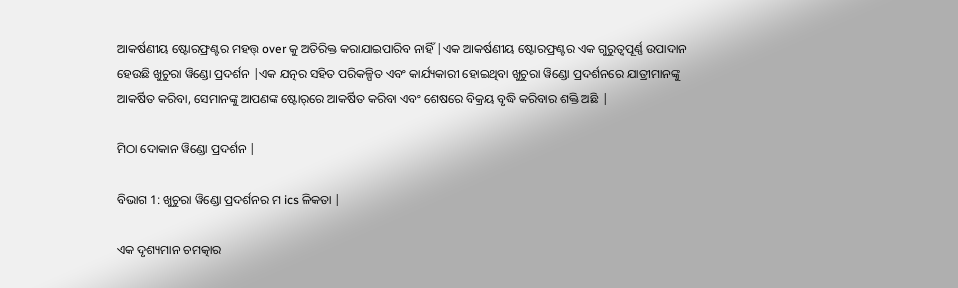ଆକର୍ଷଣୀୟ ଷ୍ଟୋରଫ୍ରଣ୍ଟର ମହତ୍ତ୍ over କୁ ଅତିରିକ୍ତ କରାଯାଇପାରିବ ନାହିଁ |ଏକ ଆକର୍ଷଣୀୟ ଷ୍ଟୋରଫ୍ରଣ୍ଟର ଏକ ଗୁରୁତ୍ୱପୂର୍ଣ୍ଣ ଉପାଦାନ ହେଉଛି ଖୁଚୁରା ୱିଣ୍ଡୋ ପ୍ରଦର୍ଶନ |ଏକ ଯତ୍ନର ସହିତ ପରିକଳ୍ପିତ ଏବଂ କାର୍ଯ୍ୟକାରୀ ହୋଇଥିବା ଖୁଚୁରା ୱିଣ୍ଡୋ ପ୍ରଦର୍ଶନରେ ଯାତ୍ରୀମାନଙ୍କୁ ଆକର୍ଷିତ କରିବା, ସେମାନଙ୍କୁ ଆପଣଙ୍କ ଷ୍ଟୋର୍‌ରେ ଆକର୍ଷିତ କରିବା ଏବଂ ଶେଷରେ ବିକ୍ରୟ ବୃଦ୍ଧି କରିବାର ଶକ୍ତି ଅଛି |

ମିଠା ଦୋକାନ ୱିଣ୍ଡୋ ପ୍ରଦର୍ଶନ |

ବିଭାଗ 1: ଖୁଚୁରା ୱିଣ୍ଡୋ ପ୍ରଦର୍ଶନର ମ ics ଳିକତା |

ଏକ ଦୃଶ୍ୟମାନ ଚମତ୍କାର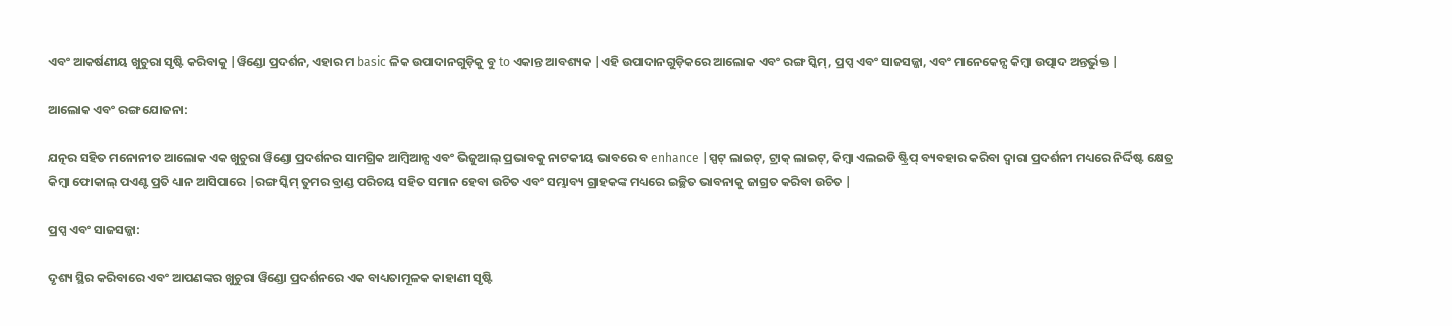ଏବଂ ଆକର୍ଷଣୀୟ ଖୁଚୁରା ସୃଷ୍ଟି କରିବାକୁ |ୱିଣ୍ଡୋ ପ୍ରଦର୍ଶନ, ଏହାର ମ basic ଳିକ ଉପାଦାନଗୁଡ଼ିକୁ ବୁ to ଏକାନ୍ତ ଆବଶ୍ୟକ |ଏହି ଉପାଦାନଗୁଡ଼ିକରେ ଆଲୋକ ଏବଂ ରଙ୍ଗ ସ୍କିମ୍, ପ୍ରପ୍ସ ଏବଂ ସାଜସଜ୍ଜା, ଏବଂ ମାନେକେନ୍ସ କିମ୍ବା ଉତ୍ପାଦ ଅନ୍ତର୍ଭୁକ୍ତ |

ଆଲୋକ ଏବଂ ରଙ୍ଗ ଯୋଜନା:

ଯତ୍ନର ସହିତ ମନୋନୀତ ଆଲୋକ ଏକ ଖୁଚୁରା ୱିଣ୍ଡୋ ପ୍ରଦର୍ଶନର ସାମଗ୍ରିକ ଆମ୍ବିଆନ୍ସ ଏବଂ ଭିଜୁଆଲ୍ ପ୍ରଭାବକୁ ନାଟକୀୟ ଭାବରେ ବ enhance |ସ୍ପଟ୍ ଲାଇଟ୍, ଟ୍ରାକ୍ ଲାଇଟ୍, କିମ୍ବା ଏଲଇଡି ଷ୍ଟ୍ରିପ୍ ବ୍ୟବହାର କରିବା ଦ୍ୱାରା ପ୍ରଦର୍ଶନୀ ମଧ୍ୟରେ ନିର୍ଦ୍ଦିଷ୍ଟ କ୍ଷେତ୍ର କିମ୍ବା ଫୋକାଲ୍ ପଏଣ୍ଟ ପ୍ରତି ଧ୍ୟାନ ଆସିପାରେ |ରଙ୍ଗ ସ୍କିମ୍ ତୁମର ବ୍ରାଣ୍ଡ ପରିଚୟ ସହିତ ସମାନ ହେବା ଉଚିତ ଏବଂ ସମ୍ଭାବ୍ୟ ଗ୍ରାହକଙ୍କ ମଧ୍ୟରେ ଇଚ୍ଛିତ ଭାବନାକୁ ଜାଗ୍ରତ କରିବା ଉଚିତ |

ପ୍ରପ୍ସ ଏବଂ ସାଜସଜ୍ଜା:

ଦୃଶ୍ୟ ସ୍ଥିର କରିବାରେ ଏବଂ ଆପଣଙ୍କର ଖୁଚୁରା ୱିଣ୍ଡୋ ପ୍ରଦର୍ଶନରେ ଏକ ବାଧ୍ୟତାମୂଳକ କାହାଣୀ ସୃଷ୍ଟି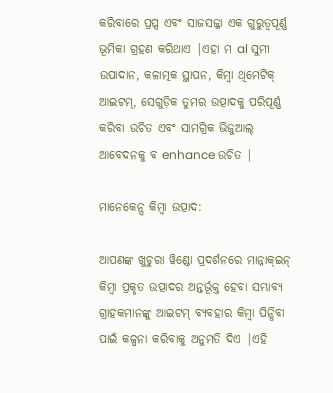କରିବାରେ ପ୍ରପ୍ସ ଏବଂ ସାଜସଜ୍ଜା ଏକ ଗୁରୁତ୍ୱପୂର୍ଣ୍ଣ ଭୂମିକା ଗ୍ରହଣ କରିଥାଏ |ଏହା ମ al ସୁମୀ ଉପାଦାନ, କଳାତ୍ମକ ସ୍ଥାପନ, କିମ୍ବା ଥିମେଟିକ୍ ଆଇଟମ୍, ସେଗୁଡ଼ିକ ତୁମର ଉତ୍ପାଦକୁ ପରିପୂର୍ଣ୍ଣ କରିବା ଉଚିତ ଏବଂ ସାମଗ୍ରିକ ଭିଜୁଆଲ୍ ଆବେଦନକୁ ବ enhance ଉଚିତ |

ମାନେକେନ୍ସ କିମ୍ବା ଉତ୍ପାଦ:

ଆପଣଙ୍କ ଖୁଚୁରା ୱିଣ୍ଡୋ ପ୍ରଦର୍ଶନରେ ମାନ୍ନାକ୍ଇନ୍ କିମ୍ବା ପ୍ରକୃତ ଉତ୍ପାଦର ଅନ୍ତର୍ଭୂକ୍ତ ହେବା ସମ୍ଭାବ୍ୟ ଗ୍ରାହକମାନଙ୍କୁ ଆଇଟମ୍ ବ୍ୟବହାର କିମ୍ବା ପିନ୍ଧିବା ପାଇଁ କଳ୍ପନା କରିବାକୁ ଅନୁମତି ଦିଏ |ଏହି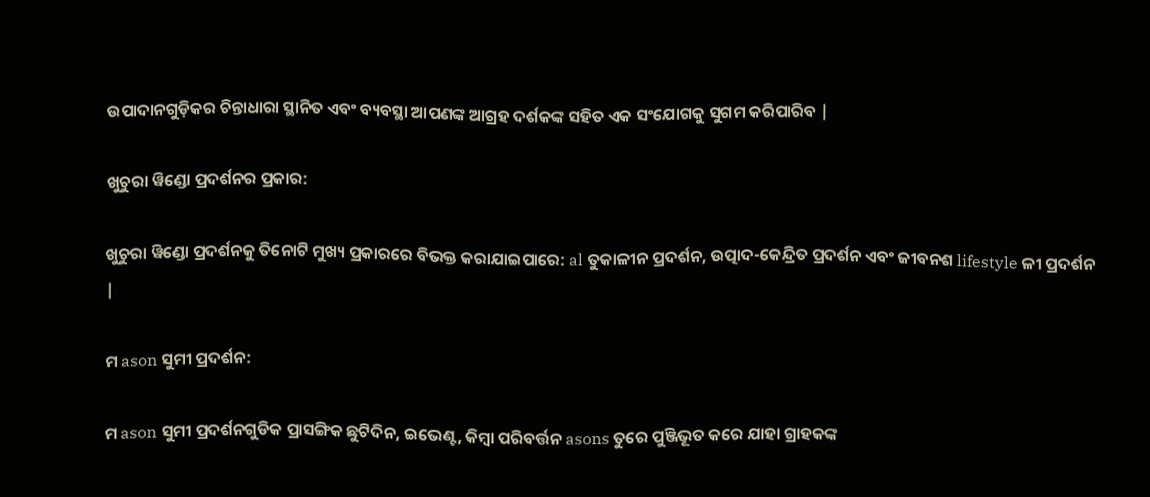ଉପାଦାନଗୁଡ଼ିକର ଚିନ୍ତାଧାରା ସ୍ଥାନିତ ଏବଂ ବ୍ୟବସ୍ଥା ଆପଣଙ୍କ ଆଗ୍ରହ ଦର୍ଶକଙ୍କ ସହିତ ଏକ ସଂଯୋଗକୁ ସୁଗମ କରିପାରିବ |

ଖୁଚୁରା ୱିଣ୍ଡୋ ପ୍ରଦର୍ଶନର ପ୍ରକାର:

ଖୁଚୁରା ୱିଣ୍ଡୋ ପ୍ରଦର୍ଶନକୁ ତିନୋଟି ମୁଖ୍ୟ ପ୍ରକାରରେ ବିଭକ୍ତ କରାଯାଇପାରେ: al ତୁକାଳୀନ ପ୍ରଦର୍ଶନ, ଉତ୍ପାଦ-କେନ୍ଦ୍ରିତ ପ୍ରଦର୍ଶନ ଏବଂ ଜୀବନଶ lifestyle ଳୀ ପ୍ରଦର୍ଶନ |

ମ ason ସୁମୀ ପ୍ରଦର୍ଶନ:

ମ ason ସୁମୀ ପ୍ରଦର୍ଶନଗୁଡିକ ପ୍ରାସଙ୍ଗିକ ଛୁଟିଦିନ, ଇଭେଣ୍ଟ, କିମ୍ବା ପରିବର୍ତ୍ତନ asons ତୁରେ ପୁଞ୍ଜିଭୂତ କରେ ଯାହା ଗ୍ରାହକଙ୍କ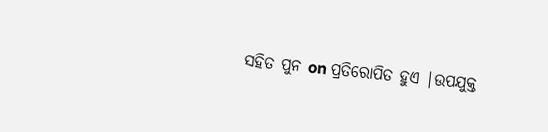ସହିତ ପୁନ on ପ୍ରତିରୋପିତ ହୁଏ |ଉପଯୁକ୍ତ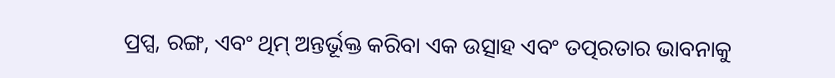ପ୍ରପ୍ସ, ରଙ୍ଗ, ଏବଂ ଥିମ୍ ଅନ୍ତର୍ଭୂକ୍ତ କରିବା ଏକ ଉତ୍ସାହ ଏବଂ ତତ୍ପରତାର ଭାବନାକୁ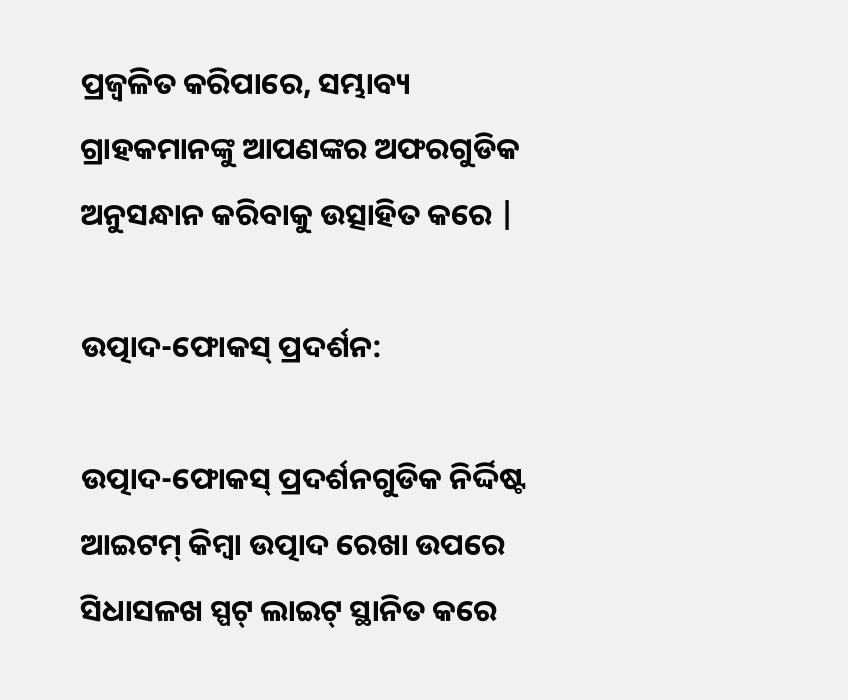ପ୍ରଜ୍ୱଳିତ କରିପାରେ, ସମ୍ଭାବ୍ୟ ଗ୍ରାହକମାନଙ୍କୁ ଆପଣଙ୍କର ଅଫରଗୁଡିକ ଅନୁସନ୍ଧାନ କରିବାକୁ ଉତ୍ସାହିତ କରେ |

ଉତ୍ପାଦ-ଫୋକସ୍ ପ୍ରଦର୍ଶନ:

ଉତ୍ପାଦ-ଫୋକସ୍ ପ୍ରଦର୍ଶନଗୁଡିକ ନିର୍ଦ୍ଦିଷ୍ଟ ଆଇଟମ୍ କିମ୍ବା ଉତ୍ପାଦ ରେଖା ଉପରେ ସିଧାସଳଖ ସ୍ପଟ୍ ଲାଇଟ୍ ସ୍ଥାନିତ କରେ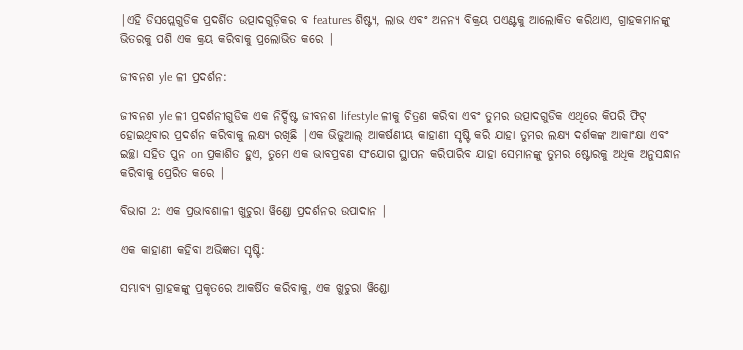|ଏହି ଡିସପ୍ଲେଗୁଡିକ ପ୍ରଦର୍ଶିତ ଉତ୍ପାଦଗୁଡ଼ିକର ବ features ଶିଷ୍ଟ୍ୟ, ଲାଭ ଏବଂ ଅନନ୍ୟ ବିକ୍ରୟ ପଏଣ୍ଟକୁ ଆଲୋକିତ କରିଥାଏ, ଗ୍ରାହକମାନଙ୍କୁ ଭିତରକୁ ପଶି ଏକ କ୍ରୟ କରିବାକୁ ପ୍ରଲୋଭିତ କରେ |

ଜୀବନଶ yle ଳୀ ପ୍ରଦର୍ଶନ:

ଜୀବନଶ yle ଳୀ ପ୍ରଦର୍ଶନୀଗୁଡିକ ଏକ ନିର୍ଦ୍ଦିଷ୍ଟ ଜୀବନଶ lifestyle ଳୀକୁ ଚିତ୍ରଣ କରିବା ଏବଂ ତୁମର ଉତ୍ପାଦଗୁଡିକ ଏଥିରେ କିପରି ଫିଟ୍ ହୋଇଥିବାର ପ୍ରଦର୍ଶନ କରିବାକୁ ଲକ୍ଷ୍ୟ ରଖିଛି |ଏକ ଭିଜୁଆଲ୍ ଆକର୍ଷଣୀୟ କାହାଣୀ ସୃଷ୍ଟି କରି ଯାହା ତୁମର ଲକ୍ଷ୍ୟ ଦର୍ଶକଙ୍କ ଆକାଂକ୍ଷା ଏବଂ ଇଚ୍ଛା ସହିତ ପୁନ on ପ୍ରକାଶିତ ହୁଏ, ତୁମେ ଏକ ଭାବପ୍ରବଣ ସଂଯୋଗ ସ୍ଥାପନ କରିପାରିବ ଯାହା ସେମାନଙ୍କୁ ତୁମର ଷ୍ଟୋରକୁ ଅଧିକ ଅନୁସନ୍ଧାନ କରିବାକୁ ପ୍ରେରିତ କରେ |

ବିଭାଗ 2: ଏକ ପ୍ରଭାବଶାଳୀ ଖୁଚୁରା ୱିଣ୍ଡୋ ପ୍ରଦର୍ଶନର ଉପାଦାନ |

ଏକ କାହାଣୀ କହିବା ଅଭିଜ୍ଞତା ସୃଷ୍ଟି:

ସମ୍ଭାବ୍ୟ ଗ୍ରାହକଙ୍କୁ ପ୍ରକୃତରେ ଆକର୍ଷିତ କରିବାକୁ, ଏକ ଖୁଚୁରା ୱିଣ୍ଡୋ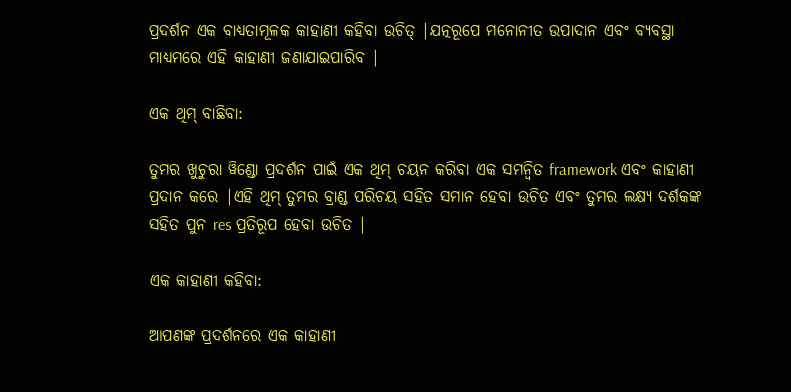ପ୍ରଦର୍ଶନ ଏକ ବାଧ୍ୟତାମୂଳକ କାହାଣୀ କହିବା ଉଚିତ୍ |ଯତ୍ନରୂପେ ମନୋନୀତ ଉପାଦାନ ଏବଂ ବ୍ୟବସ୍ଥା ମାଧ୍ୟମରେ ଏହି କାହାଣୀ ଜଣାଯାଇପାରିବ |

ଏକ ଥିମ୍ ବାଛିବା:

ତୁମର ଖୁଚୁରା ୱିଣ୍ଡୋ ପ୍ରଦର୍ଶନ ପାଇଁ ଏକ ଥିମ୍ ଚୟନ କରିବା ଏକ ସମନ୍ୱିତ framework ଏବଂ କାହାଣୀ ପ୍ରଦାନ କରେ |ଏହି ଥିମ୍ ତୁମର ବ୍ରାଣ୍ଡ ପରିଚୟ ସହିତ ସମାନ ହେବା ଉଚିତ ଏବଂ ତୁମର ଲକ୍ଷ୍ୟ ଦର୍ଶକଙ୍କ ସହିତ ପୁନ res ପ୍ରତିରୂପ ହେବା ଉଚିତ |

ଏକ କାହାଣୀ କହିବା:

ଆପଣଙ୍କ ପ୍ରଦର୍ଶନରେ ଏକ କାହାଣୀ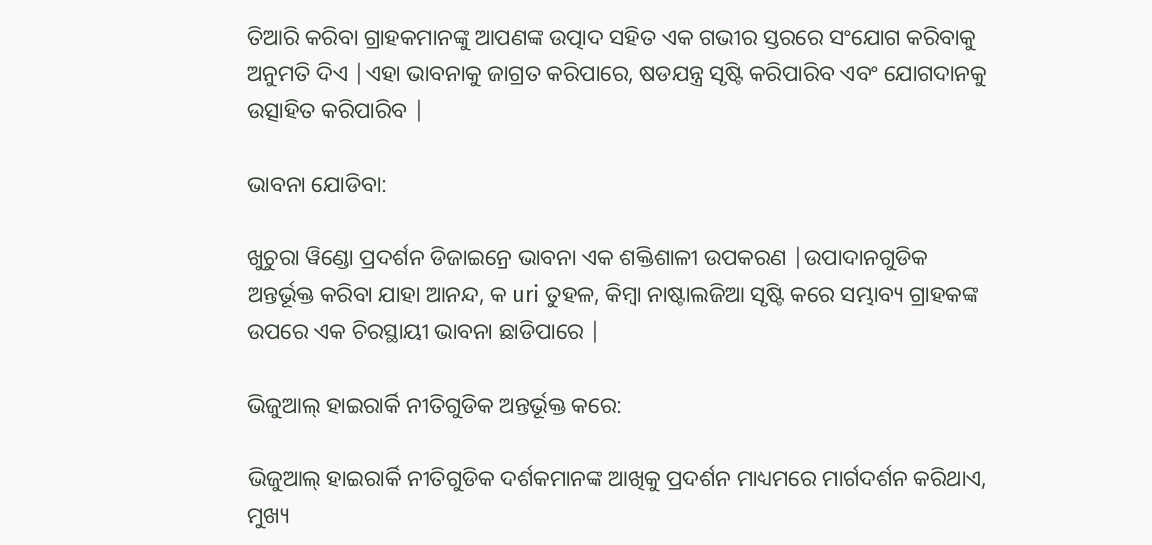ତିଆରି କରିବା ଗ୍ରାହକମାନଙ୍କୁ ଆପଣଙ୍କ ଉତ୍ପାଦ ସହିତ ଏକ ଗଭୀର ସ୍ତରରେ ସଂଯୋଗ କରିବାକୁ ଅନୁମତି ଦିଏ |ଏହା ଭାବନାକୁ ଜାଗ୍ରତ କରିପାରେ, ଷଡଯନ୍ତ୍ର ସୃଷ୍ଟି କରିପାରିବ ଏବଂ ଯୋଗଦାନକୁ ଉତ୍ସାହିତ କରିପାରିବ |

ଭାବନା ଯୋଡିବା:

ଖୁଚୁରା ୱିଣ୍ଡୋ ପ୍ରଦର୍ଶନ ଡିଜାଇନ୍ରେ ଭାବନା ଏକ ଶକ୍ତିଶାଳୀ ଉପକରଣ |ଉପାଦାନଗୁଡିକ ଅନ୍ତର୍ଭୂକ୍ତ କରିବା ଯାହା ଆନନ୍ଦ, କ uri ତୁହଳ, କିମ୍ବା ନାଷ୍ଟାଲଜିଆ ସୃଷ୍ଟି କରେ ସମ୍ଭାବ୍ୟ ଗ୍ରାହକଙ୍କ ଉପରେ ଏକ ଚିରସ୍ଥାୟୀ ଭାବନା ଛାଡିପାରେ |

ଭିଜୁଆଲ୍ ହାଇରାର୍କି ନୀତିଗୁଡିକ ଅନ୍ତର୍ଭୂକ୍ତ କରେ:

ଭିଜୁଆଲ୍ ହାଇରାର୍କି ନୀତିଗୁଡିକ ଦର୍ଶକମାନଙ୍କ ଆଖିକୁ ପ୍ରଦର୍ଶନ ମାଧ୍ୟମରେ ମାର୍ଗଦର୍ଶନ କରିଥାଏ, ମୁଖ୍ୟ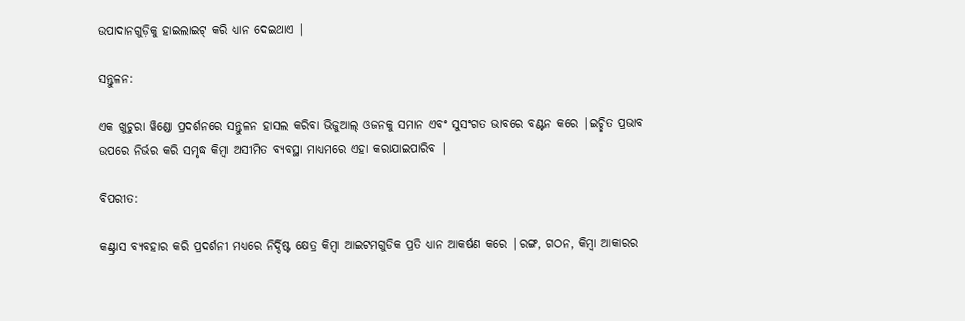ଉପାଦାନଗୁଡ଼ିକୁ ହାଇଲାଇଟ୍ କରି ଧ୍ୟାନ ଦେଇଥାଏ |

ସନ୍ତୁଳନ:

ଏକ ଖୁଚୁରା ୱିଣ୍ଡୋ ପ୍ରଦର୍ଶନରେ ସନ୍ତୁଳନ ହାସଲ କରିବା ଭିଜୁଆଲ୍ ଓଜନକୁ ସମାନ ଏବଂ ସୁସଂଗତ ଭାବରେ ବଣ୍ଟନ କରେ |ଇଚ୍ଛିତ ପ୍ରଭାବ ଉପରେ ନିର୍ଭର କରି ସମୃଦ୍ଧ କିମ୍ବା ଅସୀମିତ ବ୍ୟବସ୍ଥା ମାଧ୍ୟମରେ ଏହା କରାଯାଇପାରିବ |

ବିପରୀତ:

କଣ୍ଟ୍ରାସ ବ୍ୟବହାର କରି ପ୍ରଦର୍ଶନୀ ମଧ୍ୟରେ ନିର୍ଦ୍ଦିଷ୍ଟ କ୍ଷେତ୍ର କିମ୍ବା ଆଇଟମଗୁଡିକ ପ୍ରତି ଧ୍ୟାନ ଆକର୍ଷଣ କରେ |ରଙ୍ଗ, ଗଠନ, କିମ୍ବା ଆକାରର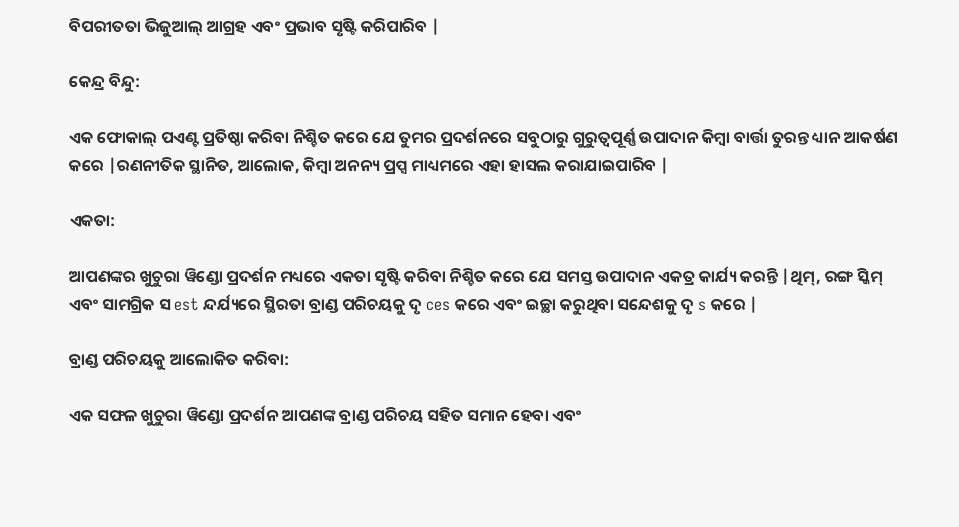ବିପରୀତତା ଭିଜୁଆଲ୍ ଆଗ୍ରହ ଏବଂ ପ୍ରଭାବ ସୃଷ୍ଟି କରିପାରିବ |

କେନ୍ଦ୍ର ବିନ୍ଦୁ:

ଏକ ଫୋକାଲ୍ ପଏଣ୍ଟ ପ୍ରତିଷ୍ଠା କରିବା ନିଶ୍ଚିତ କରେ ଯେ ତୁମର ପ୍ରଦର୍ଶନରେ ସବୁଠାରୁ ଗୁରୁତ୍ୱପୂର୍ଣ୍ଣ ଉପାଦାନ କିମ୍ବା ବାର୍ତ୍ତା ତୁରନ୍ତ ଧ୍ୟାନ ଆକର୍ଷଣ କରେ |ରଣନୀତିକ ସ୍ଥାନିତ, ଆଲୋକ, କିମ୍ବା ଅନନ୍ୟ ପ୍ରପ୍ସ ମାଧ୍ୟମରେ ଏହା ହାସଲ କରାଯାଇପାରିବ |

ଏକତା:

ଆପଣଙ୍କର ଖୁଚୁରା ୱିଣ୍ଡୋ ପ୍ରଦର୍ଶନ ମଧ୍ୟରେ ଏକତା ସୃଷ୍ଟି କରିବା ନିଶ୍ଚିତ କରେ ଯେ ସମସ୍ତ ଉପାଦାନ ଏକତ୍ର କାର୍ଯ୍ୟ କରନ୍ତି |ଥିମ୍, ରଙ୍ଗ ସ୍କିମ୍ ଏବଂ ସାମଗ୍ରିକ ସ est ନ୍ଦର୍ଯ୍ୟରେ ସ୍ଥିରତା ବ୍ରାଣ୍ଡ ପରିଚୟକୁ ଦୃ ces କରେ ଏବଂ ଇଚ୍ଛା କରୁଥିବା ସନ୍ଦେଶକୁ ଦୃ s କରେ |

ବ୍ରାଣ୍ଡ ପରିଚୟକୁ ଆଲୋକିତ କରିବା:

ଏକ ସଫଳ ଖୁଚୁରା ୱିଣ୍ଡୋ ପ୍ରଦର୍ଶନ ଆପଣଙ୍କ ବ୍ରାଣ୍ଡ ପରିଚୟ ସହିତ ସମାନ ହେବା ଏବଂ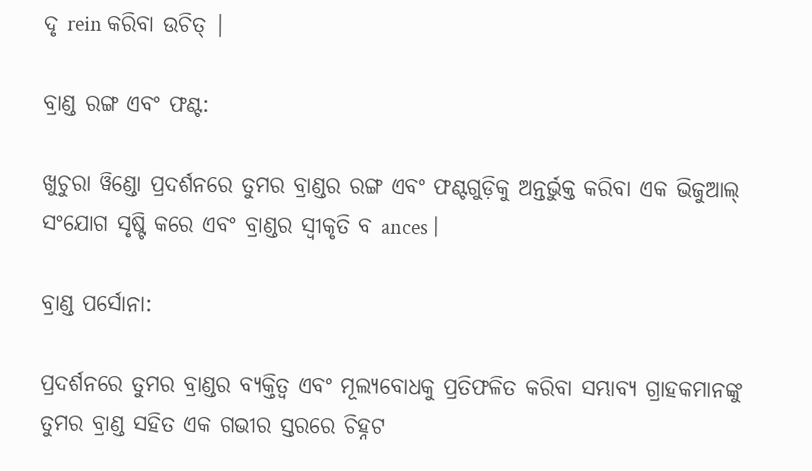ଦୃ rein କରିବା ଉଚିତ୍ |

ବ୍ରାଣ୍ଡ ରଙ୍ଗ ଏବଂ ଫଣ୍ଟ:

ଖୁଚୁରା ୱିଣ୍ଡୋ ପ୍ରଦର୍ଶନରେ ତୁମର ବ୍ରାଣ୍ଡର ରଙ୍ଗ ଏବଂ ଫଣ୍ଟଗୁଡ଼ିକୁ ଅନ୍ତର୍ଭୁକ୍ତ କରିବା ଏକ ଭିଜୁଆଲ୍ ସଂଯୋଗ ସୃଷ୍ଟି କରେ ଏବଂ ବ୍ରାଣ୍ଡର ସ୍ୱୀକୃତି ବ ances |

ବ୍ରାଣ୍ଡ ପର୍ସୋନା:

ପ୍ରଦର୍ଶନରେ ତୁମର ବ୍ରାଣ୍ଡର ବ୍ୟକ୍ତିତ୍ୱ ଏବଂ ମୂଲ୍ୟବୋଧକୁ ପ୍ରତିଫଳିତ କରିବା ସମ୍ଭାବ୍ୟ ଗ୍ରାହକମାନଙ୍କୁ ତୁମର ବ୍ରାଣ୍ଡ ସହିତ ଏକ ଗଭୀର ସ୍ତରରେ ଚିହ୍ନଟ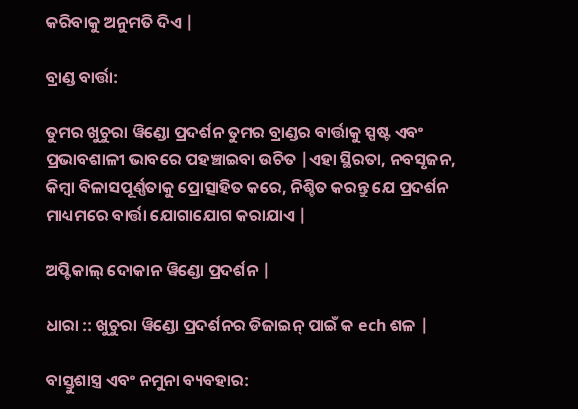କରିବାକୁ ଅନୁମତି ଦିଏ |

ବ୍ରାଣ୍ଡ ବାର୍ତ୍ତା:

ତୁମର ଖୁଚୁରା ୱିଣ୍ଡୋ ପ୍ରଦର୍ଶନ ତୁମର ବ୍ରାଣ୍ଡର ବାର୍ତ୍ତାକୁ ସ୍ପଷ୍ଟ ଏବଂ ପ୍ରଭାବଶାଳୀ ଭାବରେ ପହଞ୍ଚାଇବା ଉଚିତ |ଏହା ସ୍ଥିରତା, ନବସୃଜନ, କିମ୍ବା ବିଳାସପୂର୍ଣ୍ଣତାକୁ ପ୍ରୋତ୍ସାହିତ କରେ, ନିଶ୍ଚିତ କରନ୍ତୁ ଯେ ପ୍ରଦର୍ଶନ ମାଧ୍ୟମରେ ବାର୍ତ୍ତା ଯୋଗାଯୋଗ କରାଯାଏ |

ଅପ୍ଟିକାଲ୍ ଦୋକାନ ୱିଣ୍ଡୋ ପ୍ରଦର୍ଶନ |

ଧାରା :: ଖୁଚୁରା ୱିଣ୍ଡୋ ପ୍ରଦର୍ଶନର ଡିଜାଇନ୍ ପାଇଁ କ ech ଶଳ |

ବାସ୍ତୁଶାସ୍ତ୍ର ଏବଂ ନମୁନା ବ୍ୟବହାର: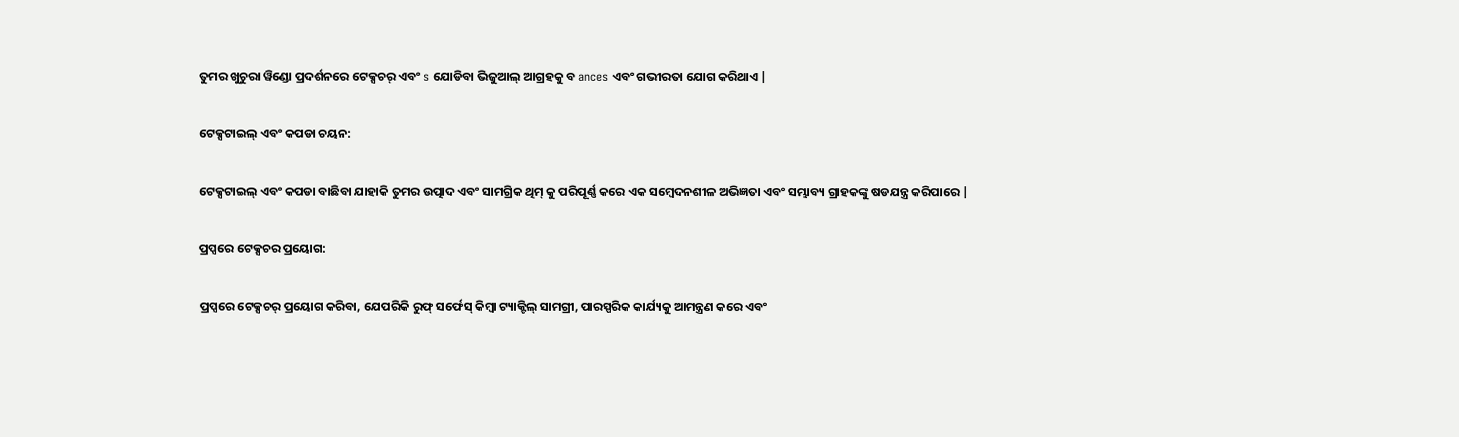ତୁମର ଖୁଚୁରା ୱିଣ୍ଡୋ ପ୍ରଦର୍ଶନରେ ଟେକ୍ସଚର୍ ଏବଂ s ଯୋଡିବା ଭିଜୁଆଲ୍ ଆଗ୍ରହକୁ ବ ances ଏବଂ ଗଭୀରତା ଯୋଗ କରିଥାଏ |

ଟେକ୍ସଟାଇଲ୍ ଏବଂ କପଡା ଚୟନ:

ଟେକ୍ସଟାଇଲ୍ ଏବଂ କପଡା ବାଛିବା ଯାହାକି ତୁମର ଉତ୍ପାଦ ଏବଂ ସାମଗ୍ରିକ ଥିମ୍ କୁ ପରିପୂର୍ଣ୍ଣ କରେ ଏକ ସମ୍ବେଦନଶୀଳ ଅଭିଜ୍ଞତା ଏବଂ ସମ୍ଭାବ୍ୟ ଗ୍ରାହକଙ୍କୁ ଷଡଯନ୍ତ୍ର କରିପାରେ |

ପ୍ରପ୍ସରେ ଟେକ୍ସଚର ପ୍ରୟୋଗ:

ପ୍ରପ୍ସରେ ଟେକ୍ସଚର୍ ପ୍ରୟୋଗ କରିବା, ଯେପରିକି ରୁଫ୍ ସର୍ଫେସ୍ କିମ୍ବା ଟ୍ୟାକ୍ଟିଲ୍ ସାମଗ୍ରୀ, ପାରସ୍ପରିକ କାର୍ଯ୍ୟକୁ ଆମନ୍ତ୍ରଣ କରେ ଏବଂ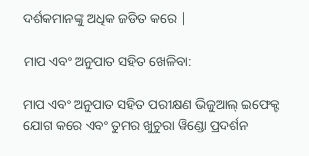ଦର୍ଶକମାନଙ୍କୁ ଅଧିକ ଜଡିତ କରେ |

ମାପ ଏବଂ ଅନୁପାତ ସହିତ ଖେଳିବା:

ମାପ ଏବଂ ଅନୁପାତ ସହିତ ପରୀକ୍ଷଣ ଭିଜୁଆଲ୍ ଇଫେକ୍ଟ ଯୋଗ କରେ ଏବଂ ତୁମର ଖୁଚୁରା ୱିଣ୍ଡୋ ପ୍ରଦର୍ଶନ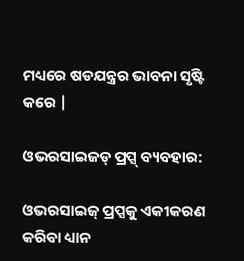ମଧ୍ୟରେ ଷଡଯନ୍ତ୍ରର ଭାବନା ସୃଷ୍ଟି କରେ |

ଓଭରସାଇଜଡ୍ ପ୍ରପ୍ସ୍ ବ୍ୟବହାର:

ଓଭରସାଇଜ୍ ପ୍ରପ୍ସକୁ ଏକୀକରଣ କରିବା ଧ୍ୟାନ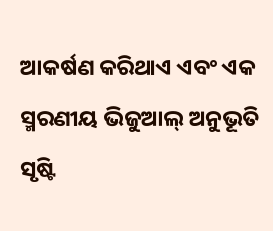ଆକର୍ଷଣ କରିଥାଏ ଏବଂ ଏକ ସ୍ମରଣୀୟ ଭିଜୁଆଲ୍ ଅନୁଭୂତି ସୃଷ୍ଟି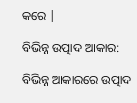କରେ |

ବିଭିନ୍ନ ଉତ୍ପାଦ ଆକାର:

ବିଭିନ୍ନ ଆକାରରେ ଉତ୍ପାଦ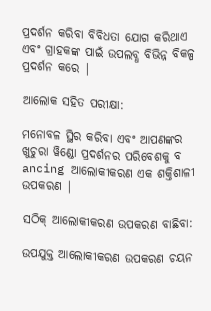ପ୍ରଦର୍ଶନ କରିବା ବିବିଧତା ଯୋଗ କରିଥାଏ ଏବଂ ଗ୍ରାହକଙ୍କ ପାଇଁ ଉପଲବ୍ଧ ବିଭିନ୍ନ ବିକଳ୍ପ ପ୍ରଦର୍ଶନ କରେ |

ଆଲୋକ ସହିତ ପରୀକ୍ଷା:

ମନୋବଳ ସ୍ଥିର କରିବା ଏବଂ ଆପଣଙ୍କର ଖୁଚୁରା ୱିଣ୍ଡୋ ପ୍ରଦର୍ଶନର ପରିବେଶକୁ ବ ancing ଆଲୋକୀକରଣ ଏକ ଶକ୍ତିଶାଳୀ ଉପକରଣ |

ସଠିକ୍ ଆଲୋକୀକରଣ ଉପକରଣ ବାଛିବା:

ଉପଯୁକ୍ତ ଆଲୋକୀକରଣ ଉପକରଣ ଚୟନ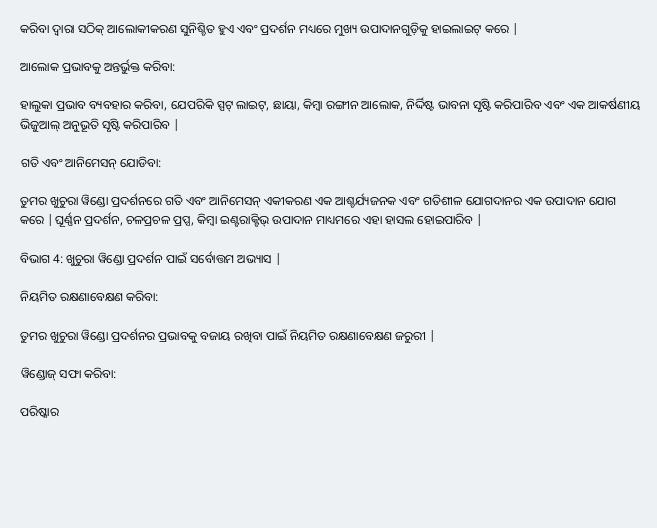କରିବା ଦ୍ୱାରା ସଠିକ୍ ଆଲୋକୀକରଣ ସୁନିଶ୍ଚିତ ହୁଏ ଏବଂ ପ୍ରଦର୍ଶନ ମଧ୍ୟରେ ମୁଖ୍ୟ ଉପାଦାନଗୁଡ଼ିକୁ ହାଇଲାଇଟ୍ କରେ |

ଆଲୋକ ପ୍ରଭାବକୁ ଅନ୍ତର୍ଭୁକ୍ତ କରିବା:

ହାଲୁକା ପ୍ରଭାବ ବ୍ୟବହାର କରିବା, ଯେପରିକି ସ୍ପଟ୍ ଲାଇଟ୍, ଛାୟା, କିମ୍ବା ରଙ୍ଗୀନ ଆଲୋକ, ନିର୍ଦ୍ଦିଷ୍ଟ ଭାବନା ସୃଷ୍ଟି କରିପାରିବ ଏବଂ ଏକ ଆକର୍ଷଣୀୟ ଭିଜୁଆଲ୍ ଅନୁଭୂତି ସୃଷ୍ଟି କରିପାରିବ |

ଗତି ଏବଂ ଆନିମେସନ୍ ଯୋଡିବା:

ତୁମର ଖୁଚୁରା ୱିଣ୍ଡୋ ପ୍ରଦର୍ଶନରେ ଗତି ଏବଂ ଆନିମେସନ୍ ଏକୀକରଣ ଏକ ଆଶ୍ଚର୍ଯ୍ୟଜନକ ଏବଂ ଗତିଶୀଳ ଯୋଗଦାନର ଏକ ଉପାଦାନ ଯୋଗ କରେ |ଘୂର୍ଣ୍ଣନ ପ୍ରଦର୍ଶନ, ଚଳପ୍ରଚଳ ପ୍ରପ୍ସ, କିମ୍ବା ଇଣ୍ଟରାକ୍ଟିଭ୍ ଉପାଦାନ ମାଧ୍ୟମରେ ଏହା ହାସଲ ହୋଇପାରିବ |

ବିଭାଗ 4: ଖୁଚୁରା ୱିଣ୍ଡୋ ପ୍ରଦର୍ଶନ ପାଇଁ ସର୍ବୋତ୍ତମ ଅଭ୍ୟାସ |

ନିୟମିତ ରକ୍ଷଣାବେକ୍ଷଣ କରିବା:

ତୁମର ଖୁଚୁରା ୱିଣ୍ଡୋ ପ୍ରଦର୍ଶନର ପ୍ରଭାବକୁ ବଜାୟ ରଖିବା ପାଇଁ ନିୟମିତ ରକ୍ଷଣାବେକ୍ଷଣ ଜରୁରୀ |

ୱିଣ୍ଡୋଜ୍ ସଫା କରିବା:

ପରିଷ୍କାର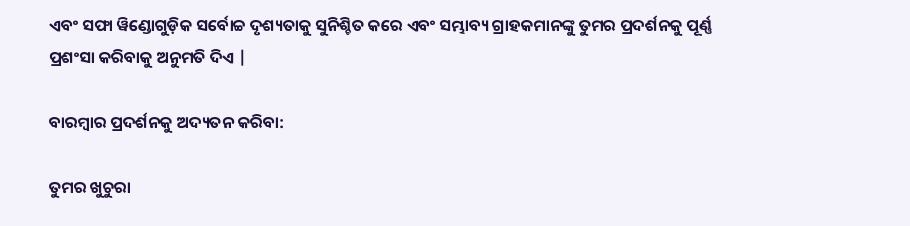ଏବଂ ସଫା ୱିଣ୍ଡୋଗୁଡ଼ିକ ସର୍ବୋଚ୍ଚ ଦୃଶ୍ୟତାକୁ ସୁନିଶ୍ଚିତ କରେ ଏବଂ ସମ୍ଭାବ୍ୟ ଗ୍ରାହକମାନଙ୍କୁ ତୁମର ପ୍ରଦର୍ଶନକୁ ପୂର୍ଣ୍ଣ ପ୍ରଶଂସା କରିବାକୁ ଅନୁମତି ଦିଏ |

ବାରମ୍ବାର ପ୍ରଦର୍ଶନକୁ ଅଦ୍ୟତନ କରିବା:

ତୁମର ଖୁଚୁରା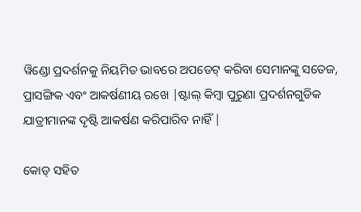ୱିଣ୍ଡୋ ପ୍ରଦର୍ଶନକୁ ନିୟମିତ ଭାବରେ ଅପଡେଟ୍ କରିବା ସେମାନଙ୍କୁ ସତେଜ, ପ୍ରାସଙ୍ଗିକ ଏବଂ ଆକର୍ଷଣୀୟ ରଖେ |ଷ୍ଟାଲ୍ କିମ୍ବା ପୁରୁଣା ପ୍ରଦର୍ଶନଗୁଡିକ ଯାତ୍ରୀମାନଙ୍କ ଦୃଷ୍ଟି ଆକର୍ଷଣ କରିପାରିବ ନାହିଁ |

କୋଡ୍ ସହିତ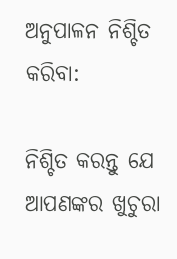ଅନୁପାଳନ ନିଶ୍ଚିତ କରିବା:

ନିଶ୍ଚିତ କରନ୍ତୁ ଯେ ଆପଣଙ୍କର ଖୁଚୁରା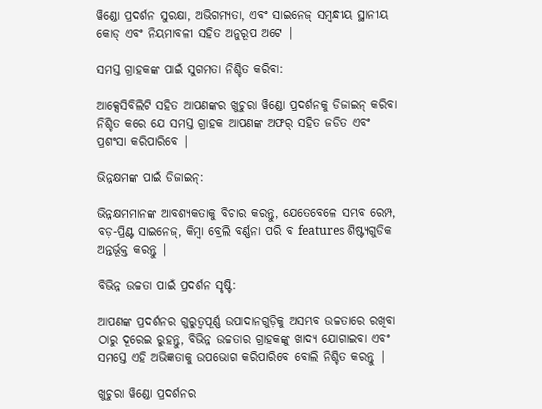ୱିଣ୍ଡୋ ପ୍ରଦର୍ଶନ ସୁରକ୍ଷା, ଅଭିଗମ୍ୟତା, ଏବଂ ସାଇନେଜ୍ ସମ୍ବନ୍ଧୀୟ ସ୍ଥାନୀୟ କୋଡ୍ ଏବଂ ନିୟମାବଳୀ ସହିତ ଅନୁରୂପ ଅଟେ |

ସମସ୍ତ ଗ୍ରାହକଙ୍କ ପାଇଁ ସୁଗମତା ନିଶ୍ଚିତ କରିବା:

ଆକ୍ସେସିବିଲିଟି ସହିତ ଆପଣଙ୍କର ଖୁଚୁରା ୱିଣ୍ଡୋ ପ୍ରଦର୍ଶନକୁ ଡିଜାଇନ୍ କରିବା ନିଶ୍ଚିତ କରେ ଯେ ସମସ୍ତ ଗ୍ରାହକ ଆପଣଙ୍କ ଅଫର୍ ସହିତ ଜଡିତ ଏବଂ ପ୍ରଶଂସା କରିପାରିବେ |

ଭିନ୍ନକ୍ଷମଙ୍କ ପାଇଁ ଡିଜାଇନ୍:

ଭିନ୍ନକ୍ଷମମାନଙ୍କ ଆବଶ୍ୟକତାକୁ ବିଚାର କରନ୍ତୁ, ଯେତେବେଳେ ସମ୍ଭବ ରେମ୍ପ, ବଡ଼-ପ୍ରିଣ୍ଟ ସାଇନେଜ୍, କିମ୍ବା ବ୍ରେଲି ବର୍ଣ୍ଣନା ପରି ବ features ଶିଷ୍ଟ୍ୟଗୁଡିକ ଅନ୍ତର୍ଭୂକ୍ତ କରନ୍ତୁ |

ବିଭିନ୍ନ ଉଚ୍ଚତା ପାଇଁ ପ୍ରଦର୍ଶନ ସୃଷ୍ଟି:

ଆପଣଙ୍କ ପ୍ରଦର୍ଶନର ଗୁରୁତ୍ୱପୂର୍ଣ୍ଣ ଉପାଦାନଗୁଡ଼ିକୁ ଅସମ୍ଭବ ଉଚ୍ଚତାରେ ରଖିବା ଠାରୁ ଦୂରେଇ ରୁହନ୍ତୁ, ବିଭିନ୍ନ ଉଚ୍ଚତାର ଗ୍ରାହକଙ୍କୁ ଖାଦ୍ୟ ଯୋଗାଇବା ଏବଂ ସମସ୍ତେ ଏହି ଅଭିଜ୍ଞତାକୁ ଉପଭୋଗ କରିପାରିବେ ବୋଲି ନିଶ୍ଚିତ କରନ୍ତୁ |

ଖୁଚୁରା ୱିଣ୍ଡୋ ପ୍ରଦର୍ଶନର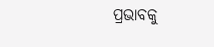ପ୍ରଭାବକୁ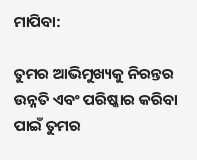ମାପିବା:

ତୁମର ଆଭିମୁଖ୍ୟକୁ ନିରନ୍ତର ଉନ୍ନତି ଏବଂ ପରିଷ୍କାର କରିବା ପାଇଁ ତୁମର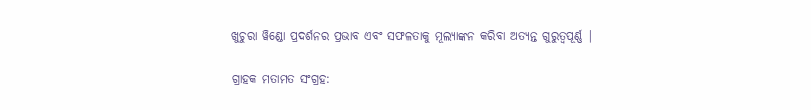ଖୁଚୁରା ୱିଣ୍ଡୋ ପ୍ରଦର୍ଶନର ପ୍ରଭାବ ଏବଂ ସଫଳତାକୁ ମୂଲ୍ୟାଙ୍କନ କରିବା ଅତ୍ୟନ୍ତ ଗୁରୁତ୍ୱପୂର୍ଣ୍ଣ |

ଗ୍ରାହକ ମତାମତ ସଂଗ୍ରହ: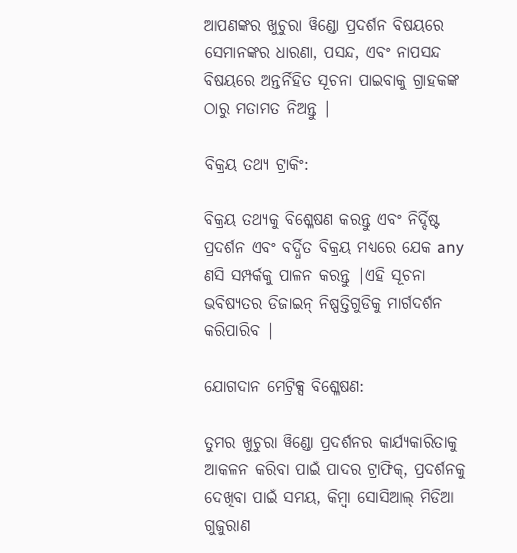ଆପଣଙ୍କର ଖୁଚୁରା ୱିଣ୍ଡୋ ପ୍ରଦର୍ଶନ ବିଷୟରେ ସେମାନଙ୍କର ଧାରଣା, ପସନ୍ଦ, ଏବଂ ନାପସନ୍ଦ ବିଷୟରେ ଅନ୍ତର୍ନିହିତ ସୂଚନା ପାଇବାକୁ ଗ୍ରାହକଙ୍କ ଠାରୁ ମତାମତ ନିଅନ୍ତୁ |

ବିକ୍ରୟ ତଥ୍ୟ ଟ୍ରାକିଂ:

ବିକ୍ରୟ ତଥ୍ୟକୁ ବିଶ୍ଳେଷଣ କରନ୍ତୁ ଏବଂ ନିର୍ଦ୍ଦିଷ୍ଟ ପ୍ରଦର୍ଶନ ଏବଂ ବର୍ଦ୍ଧିତ ବିକ୍ରୟ ମଧ୍ୟରେ ଯେକ any ଣସି ସମ୍ପର୍କକୁ ପାଳନ କରନ୍ତୁ |ଏହି ସୂଚନା ଭବିଷ୍ୟତର ଡିଜାଇନ୍ ନିଷ୍ପତ୍ତିଗୁଡିକୁ ମାର୍ଗଦର୍ଶନ କରିପାରିବ |

ଯୋଗଦାନ ମେଟ୍ରିକ୍ସ ବିଶ୍ଳେଷଣ:

ତୁମର ଖୁଚୁରା ୱିଣ୍ଡୋ ପ୍ରଦର୍ଶନର କାର୍ଯ୍ୟକାରିତାକୁ ଆକଳନ କରିବା ପାଇଁ ପାଦର ଟ୍ରାଫିକ୍, ପ୍ରଦର୍ଶନକୁ ଦେଖିବା ପାଇଁ ସମୟ, କିମ୍ବା ସୋସିଆଲ୍ ମିଡିଆ ଗୁଜୁରାଣ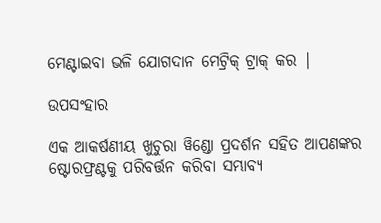ମେଣ୍ଟାଇବା ଭଳି ଯୋଗଦାନ ମେଟ୍ରିକ୍ ଟ୍ରାକ୍ କର |

ଉପସଂହାର

ଏକ ଆକର୍ଷଣୀୟ ଖୁଚୁରା ୱିଣ୍ଡୋ ପ୍ରଦର୍ଶନ ସହିତ ଆପଣଙ୍କର ଷ୍ଟୋରଫ୍ରଣ୍ଟକୁ ପରିବର୍ତ୍ତନ କରିବା ସମ୍ଭାବ୍ୟ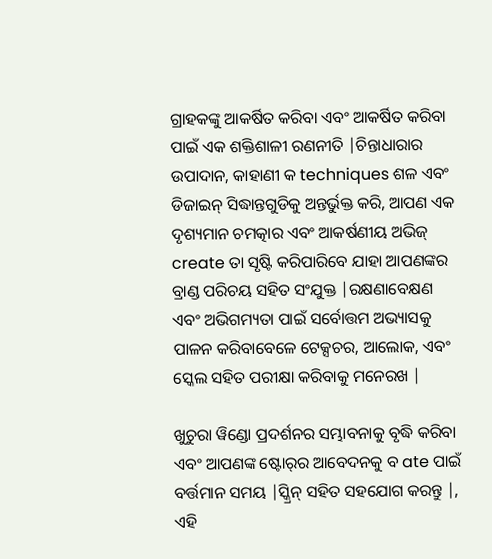ଗ୍ରାହକଙ୍କୁ ଆକର୍ଷିତ କରିବା ଏବଂ ଆକର୍ଷିତ କରିବା ପାଇଁ ଏକ ଶକ୍ତିଶାଳୀ ରଣନୀତି |ଚିନ୍ତାଧାରାର ଉପାଦାନ, କାହାଣୀ କ techniques ଶଳ ଏବଂ ଡିଜାଇନ୍ ସିଦ୍ଧାନ୍ତଗୁଡିକୁ ଅନ୍ତର୍ଭୁକ୍ତ କରି, ଆପଣ ଏକ ଦୃଶ୍ୟମାନ ଚମତ୍କାର ଏବଂ ଆକର୍ଷଣୀୟ ଅଭିଜ୍ create ତା ସୃଷ୍ଟି କରିପାରିବେ ଯାହା ଆପଣଙ୍କର ବ୍ରାଣ୍ଡ ପରିଚୟ ସହିତ ସଂଯୁକ୍ତ |ରକ୍ଷଣାବେକ୍ଷଣ ଏବଂ ଅଭିଗମ୍ୟତା ପାଇଁ ସର୍ବୋତ୍ତମ ଅଭ୍ୟାସକୁ ପାଳନ କରିବାବେଳେ ଟେକ୍ସଚର, ଆଲୋକ, ଏବଂ ସ୍କେଲ ସହିତ ପରୀକ୍ଷା କରିବାକୁ ମନେରଖ |

ଖୁଚୁରା ୱିଣ୍ଡୋ ପ୍ରଦର୍ଶନର ସମ୍ଭାବନାକୁ ବୃଦ୍ଧି କରିବା ଏବଂ ଆପଣଙ୍କ ଷ୍ଟୋର୍‌ର ଆବେଦନକୁ ବ ate ପାଇଁ ବର୍ତ୍ତମାନ ସମୟ |ସ୍କ୍ରିନ୍ ସହିତ ସହଯୋଗ କରନ୍ତୁ |, ଏହି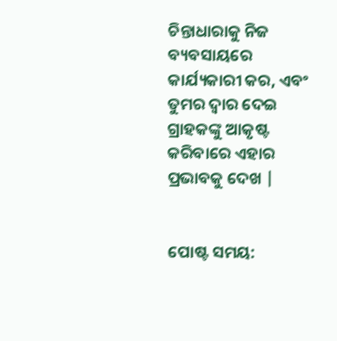ଚିନ୍ତାଧାରାକୁ ନିଜ ବ୍ୟବସାୟରେ କାର୍ଯ୍ୟକାରୀ କର, ଏବଂ ତୁମର ଦ୍ୱାର ଦେଇ ଗ୍ରାହକଙ୍କୁ ଆକୃଷ୍ଟ କରିବାରେ ଏହାର ପ୍ରଭାବକୁ ଦେଖ |


ପୋଷ୍ଟ ସମୟ: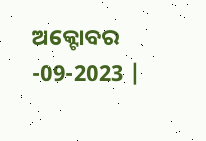ଅକ୍ଟୋବର -09-2023 |